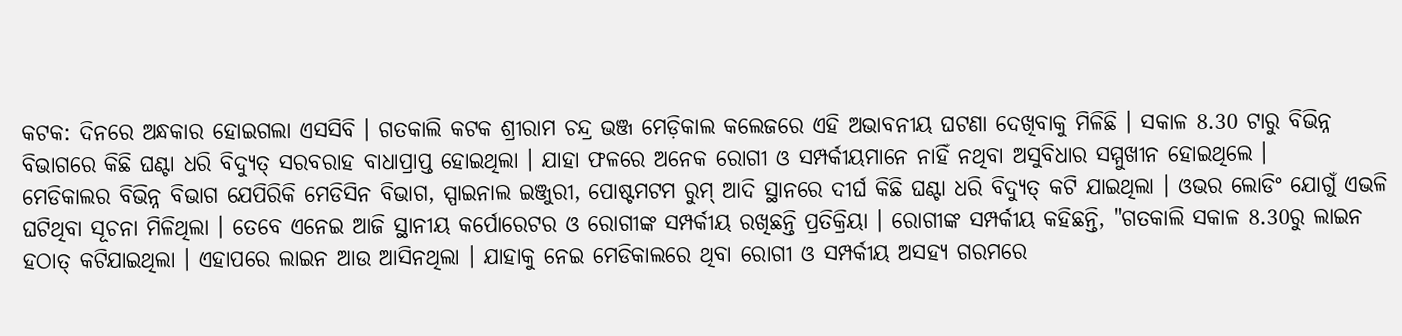କଟକ: ଦିନରେ ଅନ୍ଧକାର ହୋଇଗଲା ଏସସିବି । ଗତକାଲି କଟକ ଶ୍ରୀରାମ ଚନ୍ଦ୍ର ଭଞ୍ଜ ମେଡ଼ିକାଲ କଲେଜରେ ଏହି ଅଭାବନୀୟ ଘଟଣା ଦେଖିବାକୁ ମିଳିଛି । ସକାଳ 8.30 ଟାରୁ ବିଭିନ୍ନ ବିଭାଗରେ କିଛି ଘଣ୍ଟା ଧରି ବିଦ୍ୟୁତ୍ ସରବରାହ ବାଧାପ୍ରାପ୍ତ ହୋଇଥିଲା । ଯାହା ଫଳରେ ଅନେକ ରୋଗୀ ଓ ସମ୍ପର୍କୀୟମାନେ ନାହିଁ ନଥିବା ଅସୁବିଧାର ସମ୍ମୁଖୀନ ହୋଇଥିଲେ ।
ମେଡିକାଲର ବିଭିନ୍ନ ବିଭାଗ ଯେପିରିକି ମେଡିସିନ ବିଭାଗ, ସ୍ପାଇନାଲ ଇଞ୍ଜୁରୀ, ପୋଷ୍ଟମଟମ ରୁମ୍ ଆଦି ସ୍ଥାନରେ ଦୀର୍ଘ କିଛି ଘଣ୍ଟା ଧରି ବିଦ୍ୟୁତ୍ କଟି ଯାଇଥିଲା । ଓଭର ଲୋଡିଂ ଯୋଗୁଁ ଏଭଳି ଘଟିଥିବା ସୂଚନା ମିଳିଥିଲା । ତେବେ ଏନେଇ ଆଜି ସ୍ଥାନୀୟ କର୍ପୋରେଟର ଓ ରୋଗୀଙ୍କ ସମ୍ପର୍କୀୟ ରଖିଛନ୍ତି ପ୍ରତିକ୍ରିୟା । ରୋଗୀଙ୍କ ସମ୍ପର୍କୀୟ କହିଛନ୍ତି, "ଗତକାଲି ସକାଳ 8.30ରୁ ଲାଇନ ହଠାତ୍ କଟିଯାଇଥିଲା । ଏହାପରେ ଲାଇନ ଆଉ ଆସିନଥିଲା । ଯାହାକୁ ନେଇ ମେଡିକାଲରେ ଥିବା ରୋଗୀ ଓ ସମ୍ପର୍କୀୟ ଅସହ୍ୟ ଗରମରେ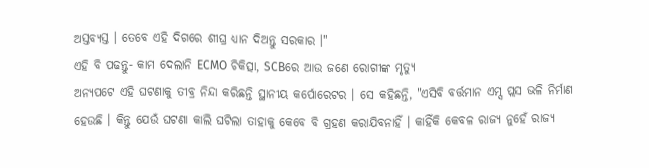ଅସ୍ତବ୍ୟସ୍ତ । ତେବେ ଏହି ଦିଗରେ ଶୀଘ୍ର ଧ୍ୟାନ ଦିଅନ୍ତୁ ସରକାର ।"
ଏହି ବି ପଢନ୍ତୁ- କାମ ଦେଲାନି ECMO ଚିକିତ୍ସା, SCBରେ ଆଉ ଜଣେ ରୋଗୀଙ୍କ ମୃତ୍ୟୁ
ଅନ୍ୟପଟେ ଏହି ଘଟଣାକୁ ତୀବ୍ର ନିନ୍ଦା କରିଛନ୍ତି ସ୍ଥାନୀୟ କର୍ପୋରେଟର । ସେ କହିଛନ୍ତି, "ଏସିବି ବର୍ତ୍ତମାନ ଏମ୍ସ ପ୍ଲସ ଭଳି ନିର୍ମାଣ ହେଉଛି । କିନ୍ତୁ ଯେଉଁ ଘଟଣା କାଲି ଘଟିଲା ତାହାକୁ କେବେ ବି ଗ୍ରହଣ କରାଯିବନାହିଁ । କାହିଁକି କେବଳ ରାଜ୍ୟ ନୁହେଁ ରାଜ୍ୟ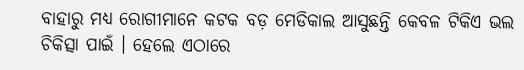ବାହାରୁ ମଧ୍ୟ ରୋଗୀମାନେ କଟକ ବଡ଼ ମେଡିକାଲ ଆସୁଛନ୍ତି କେବଳ ଟିକିଏ ଭଲ ଚିକିତ୍ସା ପାଇଁ । ହେଲେ ଏଠାରେ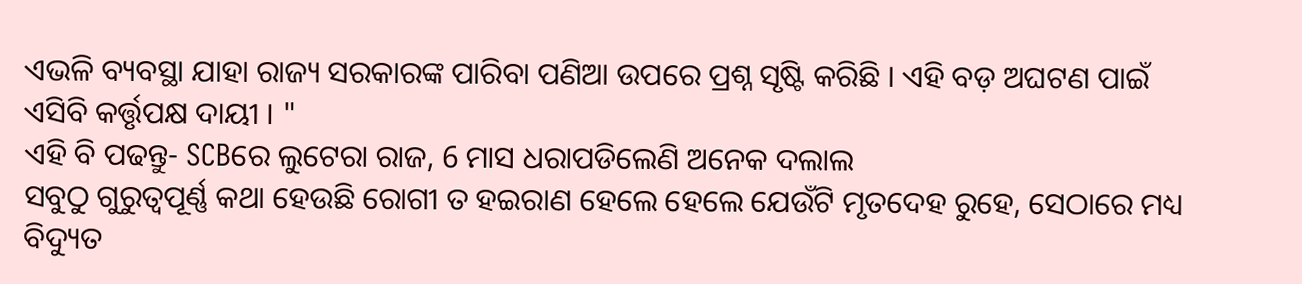ଏଭଳି ବ୍ୟବସ୍ଥା ଯାହା ରାଜ୍ୟ ସରକାରଙ୍କ ପାରିବା ପଣିଆ ଉପରେ ପ୍ରଶ୍ନ ସୃଷ୍ଟି କରିଛି । ଏହି ବଡ଼ ଅଘଟଣ ପାଇଁ ଏସିବି କର୍ତ୍ତୃପକ୍ଷ ଦାୟୀ । "
ଏହି ବି ପଢନ୍ତୁ- SCBରେ ଲୁଟେରା ରାଜ, 6 ମାସ ଧରାପଡିଲେଣି ଅନେକ ଦଲାଲ
ସବୁଠୁ ଗୁରୁତ୍ବପୂର୍ଣ୍ଣ କଥା ହେଉଛି ରୋଗୀ ତ ହଇରାଣ ହେଲେ ହେଲେ ଯେଉଁଟି ମୃତଦେହ ରୁହେ, ସେଠାରେ ମଧ୍ୟ ବିଦ୍ୟୁତ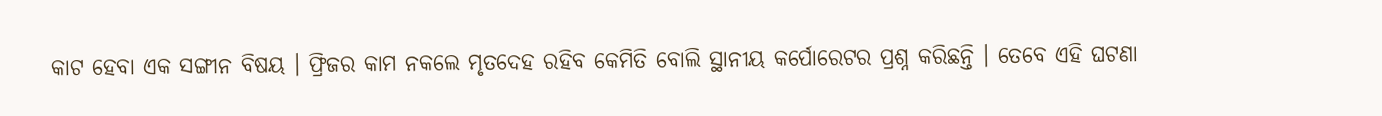କାଟ ହେବା ଏକ ସଙ୍ଗୀନ ବିଷୟ । ଫ୍ରିଜର କାମ ନକଲେ ମୃତଦେହ ରହିବ କେମିତି ବୋଲି ସ୍ଥାନୀୟ କର୍ପୋରେଟର ପ୍ରଶ୍ନ କରିଛନ୍ତି । ତେବେ ଏହି ଘଟଣା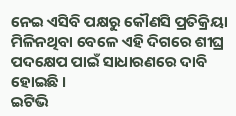ନେଇ ଏସିବି ପକ୍ଷରୁ କୌଣସି ପ୍ରତିକ୍ରିୟା ମିଳିନଥିବା ବେଳେ ଏହି ଦିଗରେ ଶୀଘ୍ର ପଦକ୍ଷେପ ପାଇଁ ସାଧାରଣରେ ଦାବି ହୋଇଛି ।
ଇଟିଭି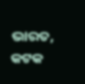ଭାରତ, କଟକ